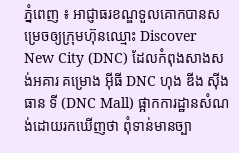ភ្នំពេញ ៖ អាជ្ញាធរខណ្ឌទួលគោកបានសម្រេចឲ្យក្រុមហ៊ុនឈ្មោះ Discover New City (DNC) ដែលកំពុងសាងសង់អគារ គម្រោង អ៊ីធី DNC ហុង ឌីង ស៊ីង ធាន ទី (DNC Mall) ផ្អាកការដ្ឋានសំណង់ដោយរកឃើញថា ពុំទាន់មានច្បា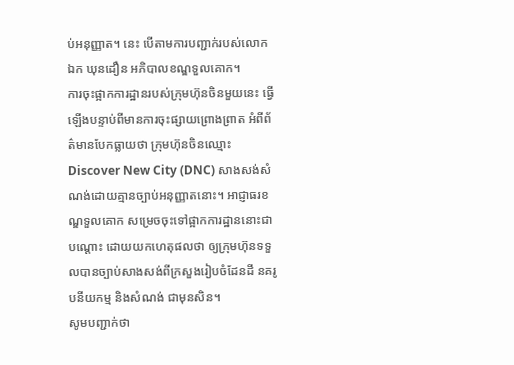ប់អនុញ្ញាត។ នេះ បើតាមការបញ្ជាក់របស់លោក ឯក ឃុនដឿន អភិបាលខណ្ឌទួលគោក។
ការចុះផ្អាកការដ្ឋានរបស់ក្រុមហ៊ុនចិនមួយនេះ ធ្វើឡើងបន្ទាប់ពីមានការចុះផ្សាយព្រោងព្រាត អំពីព័ត៌មានបែកធ្លាយថា ក្រុមហ៊ុនចិនឈ្មោះ Discover New City (DNC) សាងសង់សំណង់ដោយគ្មានច្បាប់អនុញ្ញាតនោះ។ អាជ្ញាធរខណ្ឌទួលគោក សម្រេចចុះទៅផ្អាកការដ្ឋាននោះជាបណ្តោះ ដោយយកហេតុផលថា ឲ្យក្រុមហ៊ុនទទួលបានច្បាប់សាងសង់ពីក្រសួងរៀបចំដែនដី នគរូបនីយកម្ម និងសំណង់ ជាមុនសិន។
សូមបញ្ជាក់ថា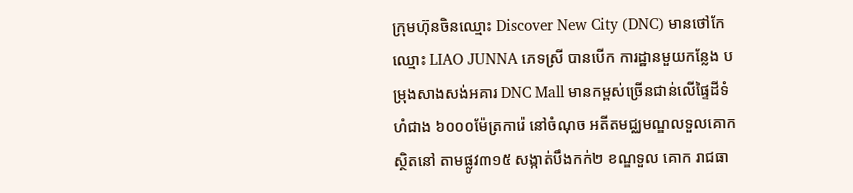ក្រុមហ៊ុនចិនឈ្មោះ Discover New City (DNC) មានថៅកែ ឈ្មោះ LIAO JUNNA ភេទស្រី បានបើក ការដ្ឋានមួយកន្លែង បម្រុងសាងសង់អគារ DNC Mall មានកម្ពស់ច្រើនជាន់លើផ្ទៃដីទំហំជាង ៦០០០ម៉ែត្រការ៉េ នៅចំណុច អតីតមជ្ឈមណ្ឌលទួលគោក ស្ថិតនៅ តាមផ្លូវ៣១៥ សង្កាត់បឹងកក់២ ខណ្ឌទួល គោក រាជធា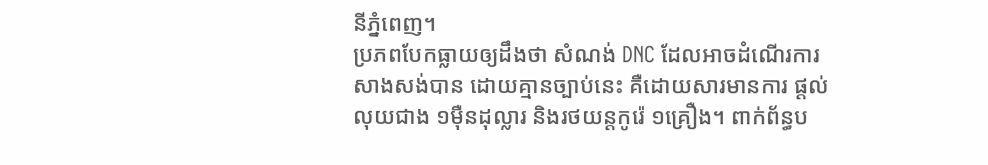នីភ្នំពេញ។
ប្រភពបែកធ្លាយឲ្យដឹងថា សំណង់ DNC ដែលអាចដំណើរការសាងសង់បាន ដោយគ្មានច្បាប់នេះ គឺដោយសារមានការ ផ្តល់លុយជាង ១ម៉ឺនដុល្លារ និងរថយន្តកូរ៉េ ១គ្រឿង។ ពាក់ព័ន្ធប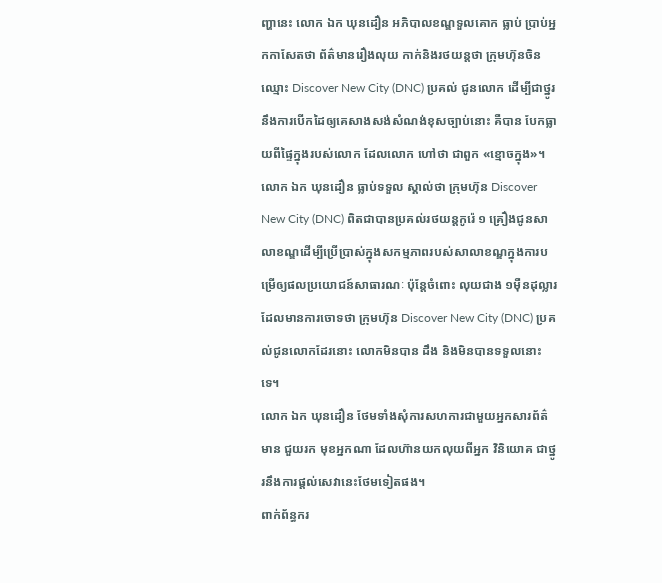ញ្ហានេះ លោក ឯក ឃុនដឿន អភិបាលខណ្ឌទួលគោក ធ្លាប់ ប្រាប់អ្នកកាសែតថា ព័ត៌មានរឿងលុយ កាក់និងរថយន្តថា ក្រុមហ៊ុនចិនឈ្មោះ Discover New City (DNC) ប្រគល់ ជូនលោក ដើម្បីជាថ្នូរនឹងការបើកដៃឲ្យគេសាងសង់សំណង់ខុសច្បាប់នោះ គឺបាន បែកធ្លាយពីផ្ទៃក្នុងរបស់លោក ដែលលោក ហៅថា ជាពួក «ខ្មោចក្នុង»។
លោក ឯក ឃុនដឿន ធ្លាប់ទទួល ស្គាល់ថា ក្រុមហ៊ុន Discover New City (DNC) ពិតជាបានប្រគល់រថយន្តកូរ៉េ ១ គ្រឿងជូនសាលាខណ្ឌដើម្បីប្រើប្រាស់ក្នុងសកម្មភាពរបស់សាលាខណ្ឌក្នុងការបម្រើឲ្យផលប្រយោជន៍សាធារណៈ ប៉ុន្តែចំពោះ លុយជាង ១ម៉ឺនដុល្លារដែលមានការចោទថា ក្រុមហ៊ុន Discover New City (DNC) ប្រគល់ជូនលោកដែរនោះ លោកមិនបាន ដឹង និងមិនបានទទួលនោះទេ។
លោក ឯក ឃុនដឿន ថែមទាំងសុំការសហការជាមួយអ្នកសារព័ត៌មាន ជួយរក មុខអ្នកណា ដែលហ៊ានយកលុយពីអ្នក វិនិយោគ ជាថ្នូរនឹងការផ្តល់សេវានេះថែមទៀតផង។
ពាក់ព័ន្ធករ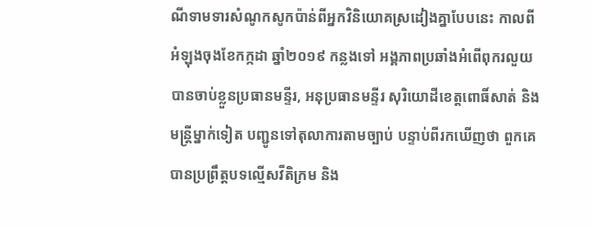ណីទាមទារសំណូកសូកប៉ាន់ពីអ្នកវិនិយោគស្រដៀងគ្នាបែបនេះ កាលពីអំឡុងចុងខែកក្កដា ឆ្នាំ២០១៩ កន្លងទៅ អង្គភាពប្រឆាំងអំពើពុករលួយ បានចាប់ខ្លួនប្រធានមន្ទីរ, អនុប្រធានមន្ទីរ សុរិយោដីខេត្តពោធិ៍សាត់ និងមន្ត្រីម្នាក់ទៀត បញ្ជូនទៅតុលាការតាមច្បាប់ បន្ទាប់ពីរកឃើញថា ពួកគេបានប្រព្រឹត្តបទល្មើសវីតិក្រម និង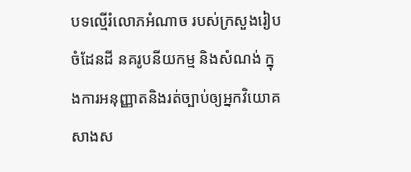បទល្មើរំលោភអំណាច របស់ក្រសួងរៀបចំដែនដី នគរូបនីយកម្ម និងសំណង់ ក្នុងការអនុញ្ញាតនិងរត់ច្បាប់ឲ្យអ្នកវិយោគសាងស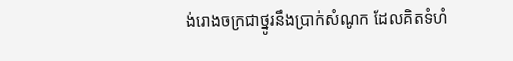ង់រោងចក្រជាថ្នូរនឹងប្រាក់សំណូក ដែលគិតទំហំ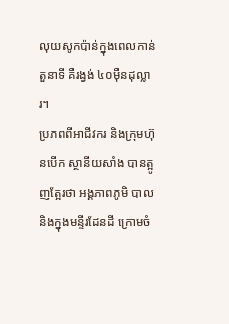លុយសូកប៉ាន់ក្នុងពេលកាន់តួនាទី គឺរង្វង់ ៤០ម៉ឺនដុល្លារ។
ប្រភពពីអាជីវករ និងក្រុមហ៊ុនបើក ស្ថានីយសាំង បានត្អូញត្អែរថា អង្គភាពភូមិ បាល និងក្នុងមន្ទីរដែនដី ក្រោមចំ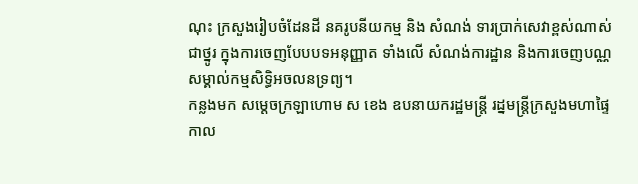ណុះ ក្រសួងរៀបចំដែនដី នគរូបនីយកម្ម និង សំណង់ ទារប្រាក់សេវាខ្ពស់ណាស់ ជាថ្នូរ ក្នុងការចេញបែបបទអនុញ្ញាត ទាំងលើ សំណង់ការដ្ឋាន និងការចេញបណ្ណសម្គាល់កម្មសិទ្ធិអចលនទ្រព្យ។
កន្លងមក សម្តេចក្រឡាហោម ស ខេង ឧបនាយករដ្ឋមន្ត្រី រដ្នមន្ត្រីក្រសួងមហាផ្ទៃ កាល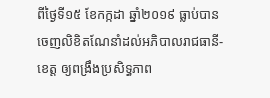ពីថ្ងៃទី១៥ ខែកក្កដា ឆ្នាំ២០១៩ ធ្លាប់បានចេញលិខិតណែនាំដល់អភិបាលរាជធានី-ខេត្ត ឲ្យពង្រឹងប្រសិទ្ធភាព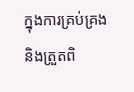ក្នុងការគ្រប់គ្រង និងត្រួតពិ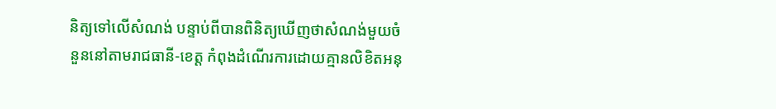និត្យទៅលើសំណង់ បន្ទាប់ពីបានពិនិត្យឃើញថាសំណង់មួយចំនួននៅតាមរាជធានី-ខេត្ត កំពុងដំណើរការដោយគ្មានលិខិតអនុ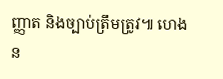ញ្ញាត និងច្បាប់ត្រឹមត្រូវ៕ ហេង ន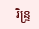រិន្ទ្រ